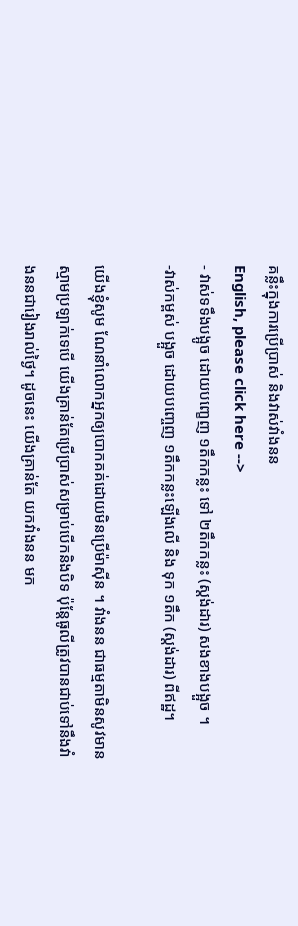គន្លឹះក្នុងការប្រើប្រាស់ និងវាស់វាំងនន
English, please click here -->
- វាស់ទទឹងបង្អូច ដោយបញ្ខេញ ១តឹកកន្លះ ទៅ ២តឹកកន្លះ (ស្តង់ដារ) សងខាងបង្អួច ។
-វាស់កម្ពស់ បង្អួច ដោយបញ្ចេញ ១តឹកកន្លះឡើងលើ និង ទុក ១តឹក (ស្តង់ដារ) ពីឥដ្ឋ។

យើងខ្ញុំសូម ណែនាំលោកអ្នកឲ្យបោកគគ់ដោយមិនប្រើម៉ាស៊ីន ។ វាំងនន ជាធម្មតាមិនសូវមានស្មាមប្រឡាក់ទេបើ យើងគ្រាន់តែប្រើប្រាស់សម្រាប់បើកនិងបិទ ប៉ុន្តែធូលីត្រូវបានជាប់ទៅនឹងវាំងននជារៀងរាល់ថ្ងៃ។ ដូចនេះ យើងគ្រាន់តែ យកវាំងនន មក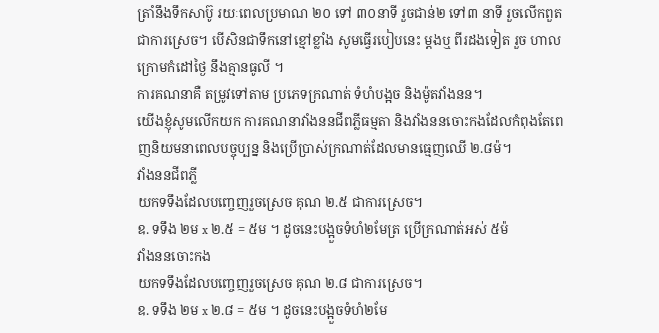ត្រាំនឹងទឹកសាប៊ូ រយៈពេលប្រមាណ ២០ ទៅ ៣០នាទី រួចជាន់២ ទៅ៣ នាទី រួចលើកពួត ជាការស្រេច។ បើសិនជាទឹកនៅខ្មៅខ្លាំង សូមធ្វើរបៀបនេះ ម្តងឬ ពីរដងទៀត រួច ហាលក្រោមកំដៅថ្ងៃ នឹងគ្មានធូលី ។
ការគណនាគឺ តម្រូវទៅតាម ប្រភេទក្រណាត់ ទំហំបង្អច និងម៉ូតវាំងនន។
យើងខ្ញុំសូមលើកយក ការគណនាវាំងននជីពភ្លីធម្មតា និងវាំងននចោះកងដែលកំពុងតែពេញនិយមនាពេលបច្ចុប្បន្ន និងប្រើប្រាស់ក្រណាត់ដែលមានធ្មេញឈើ ២.៨ម៉។
វាំងននជីពភ្លី
យកទទឹងដែលបញ្ចេញរួចស្រេច គុណ ២.៥ ជាការស្រេច។
ឧ. ទទឹង ២ម x ២.៥ = ៥ម ។ ដូចនេះបង្អួចទំហំ២មែត្រ ប្រើក្រណាត់អស់ ៥ម៉
វាំងននចោះកង
យកទទឹងដែលបញ្ចេញរួចស្រេច គុណ ២.៨ ជាការស្រេច។
ឧ. ទទឹង ២ម x ២.៨ = ៥ម ។ ដូចនេះបង្អួចទំហំ២មែ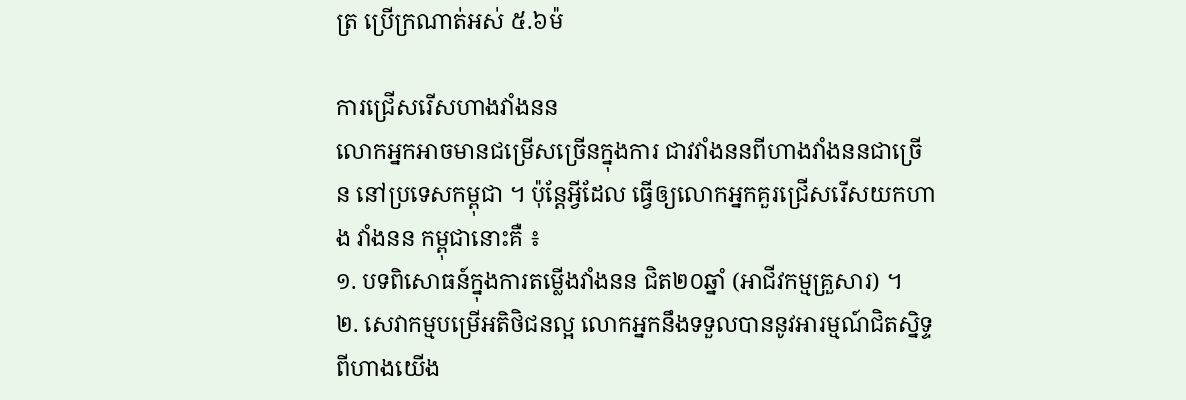ត្រ ប្រើក្រណាត់អស់ ៥.៦ម៉

ការជ្រើសរើសហាងវាំងនន
លោកអ្នកអាចមានជម្រើសច្រើនក្នុងការ ជាវវាំងននពីហាងវាំងននជាច្រើន នៅប្រទេសកម្ពុជា ។ ប៉ុន្តែអ្វីដែល ធ្វើឲ្យលោកអ្នកគួរជ្រើសរើសយកហាង វាំងនន កម្ពុជានោះគឺ ៖
១. បទពិសោធន៍ក្នុងការតម្លើងវាំងនន ជិត២០ឆ្នាំ (អាជីវកម្មគ្រួសារ) ។
២. សេវាកម្មបម្រើអតិថិជនល្អ លោកអ្នកនឹងទទួលបាននូវអារម្មណ៍ជិតស្និទ្ទពីហាងយើង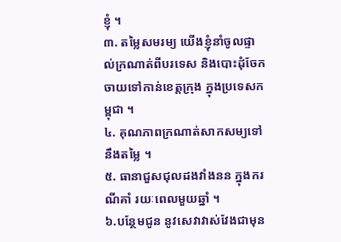ខ្ញុំ ។
៣. តម្លៃសមរម្យ យើងខ្ញុំនាំចូលផ្ទាល់ក្រណាត់ពីបរទេស និងបោះដុំចែកចាយទៅកាន់ខេត្តក្រុង ក្នុងប្រទេសកម្ពុជា ។
៤. គុណភាពក្រណាត់សាកសម្យទៅនឹងតម្លៃ ។
៥. ធានាជួសជុលដងវាំងនន ក្នុងករណីគាំ រយៈពេលមួយឆ្នាំ ។
៦.បន្ថែមជូន នូវសេវាវាស់វែងជាមុន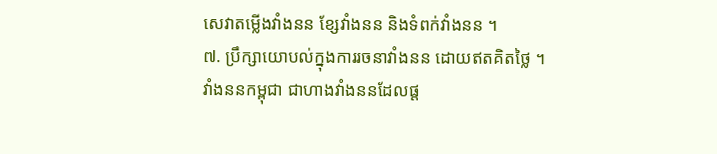សេវាតម្លើងវាំងនន ខ្សែវាំងនន និងទំពក់វាំងនន ។
៧. ប្រឹក្សាយោបល់ក្នុងការរចនាវាំងនន ដោយឥតគិតថ្លៃ ។
វាំងននកម្ពុជា ជាហាងវាំងននដែលផ្ត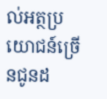ល់អត្ថប្រយោជន៍ច្រើនជូនដ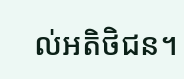ល់អតិថិជន។